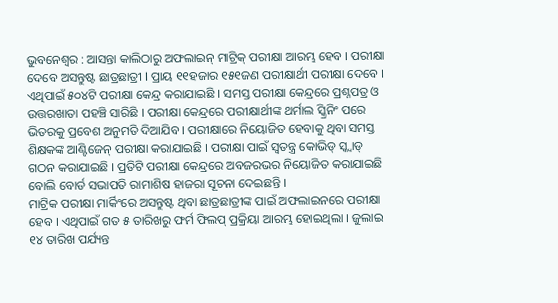ଭୁବନେଶ୍ୱର : ଆସନ୍ତା କାଲିଠାରୁ ଅଫଲାଇନ୍ ମାଟ୍ରିକ୍ ପରୀକ୍ଷା ଆରମ୍ଭ ହେବ । ପରୀକ୍ଷା ଦେବେ ଅସନ୍ତୁଷ୍ଟ ଛାତ୍ରଛାତ୍ରୀ I ପ୍ରାୟ ୧୧ହଜାର ୧୫୧ଜଣ ପରୀକ୍ଷାର୍ଥୀ ପରୀକ୍ଷା ଦେବେ । ଏଥିପାଇଁ ୫୦୪ଟି ପରୀକ୍ଷା କେନ୍ଦ୍ର କରାଯାଇଛି । ସମସ୍ତ ପରୀକ୍ଷା କେନ୍ଦ୍ରରେ ପ୍ରଶ୍ନପତ୍ର ଓ ଉତ୍ତରଖାତା ପହଞ୍ଚି ସାରିଛି । ପରୀକ୍ଷା କେନ୍ଦ୍ରରେ ପରୀକ୍ଷାର୍ଥୀଙ୍କ ଥର୍ମାଲ ସ୍କ୍ରିନିଂ ପରେ ଭିତରକୁ ପ୍ରବେଶ ଅନୁମତି ଦିଆଯିବ । ପରୀକ୍ଷାରେ ନିୟୋଜିତ ହେବାକୁ ଥିବା ସମସ୍ତ ଶିକ୍ଷକଙ୍କ ଆଣ୍ଟିଜେନ୍ ପରୀକ୍ଷା କରାଯାଇଛି । ପରୀକ୍ଷା ପାଇଁ ସ୍ୱତନ୍ତ୍ର କୋଭିଡ୍ ସ୍କ୍ଵାଡ୍ ଗଠନ କରାଯାଇଛି । ପ୍ରତିଟି ପରୀକ୍ଷା କେନ୍ଦ୍ରରେ ଅବଜରଭର ନିୟୋଜିତ କରାଯାଇଛି ବୋଲି ବୋର୍ଡ ସଭାପତି ରାମାଶିଷ ହାଜରା ସୂଚନା ଦେଇଛନ୍ତି ।
ମାଟ୍ରିକ ପରୀକ୍ଷା ମାର୍କିଂରେ ଅସନ୍ତୁଷ୍ଟ ଥିବା ଛାତ୍ରଛାତ୍ରୀଙ୍କ ପାଇଁ ଅଫଲାଇନରେ ପରୀକ୍ଷା ହେବ । ଏଥିପାଇଁ ଗତ ୫ ତାରିଖରୁ ଫର୍ମ ଫିଲପ୍ ପ୍ରକ୍ରିୟା ଆରମ୍ଭ ହୋଇଥିଲା । ଜୁଲାଇ ୧୪ ତାରିଖ ପର୍ଯ୍ୟନ୍ତ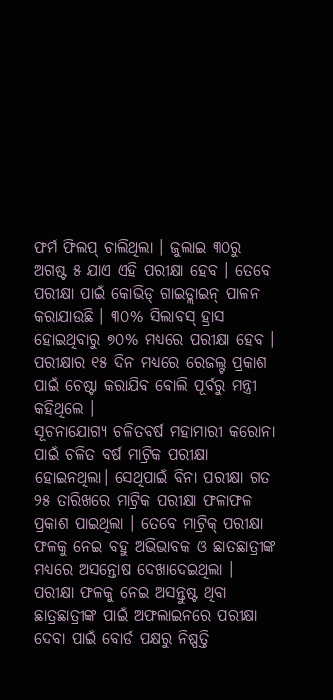ଫର୍ମ ଫିଲପ୍ ଚାଲିଥିଲା । ଜୁଲାଇ ୩୦ରୁ ଅଗଷ୍ଟ ୫ ଯାଏ ଏହି ପରୀକ୍ଷା ହେବ । ତେବେ ପରୀକ୍ଷା ପାଇଁ କୋଭିଡ୍ ଗାଇଡ୍ଲାଇନ୍ ପାଳନ କରାଯାଉଛି । ୩୦% ସିଲାବସ୍ ହ୍ରାସ ହୋଇଥିବାରୁ ୭୦% ମଧ୍ୟରେ ପରୀକ୍ଷା ହେବ । ପରୀକ୍ଷାର ୧୫ ଦିନ ମଧ୍ୟରେ ରେଜଲ୍ଟ ପ୍ରକାଶ ପାଇଁ ଚେଷ୍ଟା କରାଯିବ ବୋଲି ପୂର୍ବରୁ ମନ୍ତ୍ରୀ କହିଥିଲେ ।
ସୂଚନାଯୋଗ୍ୟ ଚଳିତବର୍ଷ ମହାମାରୀ କରୋନା ପାଇଁ ଚଳିତ ବର୍ଷ ମାଟ୍ରିକ ପରୀକ୍ଷା ହୋଇନଥିଲା। ସେଥିପାଇଁ ବିନା ପରୀକ୍ଷା ଗତ ୨୫ ତାରିଖରେ ମାଟ୍ରିକ ପରୀକ୍ଷା ଫଳାଫଳ ପ୍ରକାଶ ପାଇଥିଲା । ତେବେ ମାଟ୍ରିକ୍ ପରୀକ୍ଷା ଫଳକୁ ନେଇ ବହୁ ଅଭିଭାବକ ଓ ଛାତଛାତ୍ରୀଙ୍କ ମଧ୍ୟରେ ଅସନ୍ତୋଷ ଦେଖାଦେଇଥିଲା । ପରୀକ୍ଷା ଫଳକୁ ନେଇ ଅସନ୍ତୁଷ୍ଟ ଥିବା ଛାତ୍ରଛାତ୍ରୀଙ୍କ ପାଇଁ ଅଫଲାଇନରେ ପରୀକ୍ଷା ଦେବା ପାଇଁ ବୋର୍ଡ ପକ୍ଷରୁ ନିଷ୍ପତ୍ତି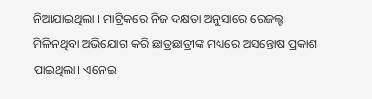ନିଆଯାଇଥିଲା । ମାଟ୍ରିକରେ ନିଜ ଦକ୍ଷତା ଅନୁସାରେ ରେଜଲ୍ଟ ମିଳିନଥିବା ଅଭିଯୋଗ କରି ଛାତ୍ରଛାତ୍ରୀଙ୍କ ମଧ୍ୟରେ ଅସନ୍ତୋଷ ପ୍ରକାଶ ପାଇଥିଲା। ଏନେଇ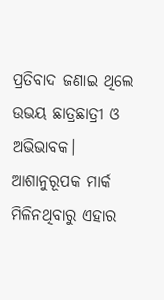ପ୍ରତିବାଦ ଜଣାଇ ଥିଲେ ଉଭୟ ଛାତ୍ରଛାତ୍ରୀ ଓ ଅଭିଭାବକ। ଆଶାନୁରୂପକ ମାର୍କ ମିଳିନଥିବାରୁ ଏହାର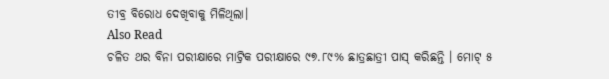ତୀବ୍ର ବିରୋଧ ଦେଖିବାକୁ ମିଳିଥିଲା।
Also Read
ଚଳିତ ଥର ବିନା ପରୀକ୍ଷାରେ ମାଟ୍ରିକ ପରୀକ୍ଷାରେ ୯୭.୮୯% ଛାତ୍ରଛାତ୍ରୀ ପାସ୍ କରିଛନ୍ତି । ମୋଟ୍ ୫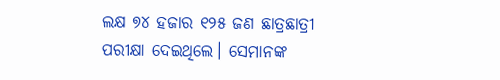ଲକ୍ଷ ୭୪ ହଜାର ୧୨୫ ଜଣ ଛାତ୍ରଛାତ୍ରୀ ପରୀକ୍ଷା ଦେଇଥିଲେ। ସେମାନଙ୍କ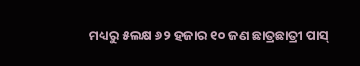ମଧ୍ୟରୁ ୫ଲକ୍ଷ ୬୨ ହଜାର ୧୦ ଜଣ ଛାତ୍ରଛାତ୍ରୀ ପାସ୍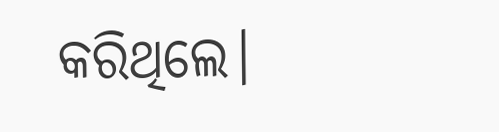କରିଥିଲେ।